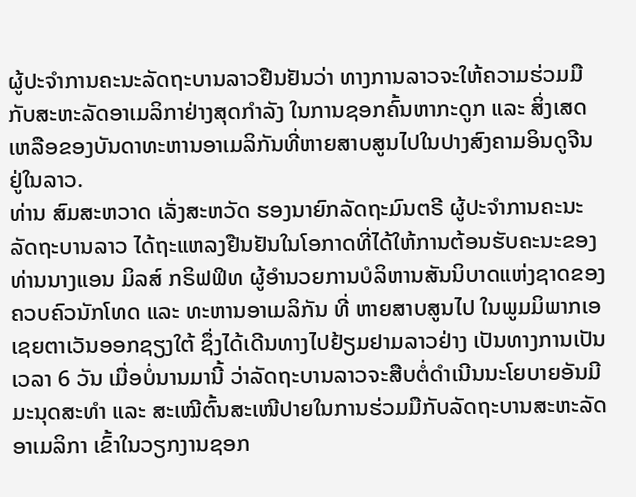ຜູ້ປະຈຳການຄະນະລັດຖະບານລາວຢືນຢັນວ່າ ທາງການລາວຈະໃຫ້ຄວາມຮ່ວມມືກັບສະຫະລັດອາເມລິກາຢ່າງສຸດກຳລັງ ໃນການຊອກຄົ້ນຫາກະດູກ ແລະ ສິ່ງເສດເຫລືອຂອງບັນດາທະຫານອາເມລິກັນທີ່ຫາຍສາບສູນໄປໃນປາງສົງຄາມອິນດູຈີນຢູ່ໃນລາວ.
ທ່ານ ສົມສະຫວາດ ເລັ່ງສະຫວັດ ຮອງນາຍົກລັດຖະມົນຕຣີ ຜູ້ປະຈຳການຄະນະລັດຖະບານລາວ ໄດ້ຖະແຫລງຢືນຢັນໃນໂອກາດທີ່ໄດ້ໃຫ້ການຕ້ອນຮັບຄະນະຂອງ ທ່ານນາງແອນ ມິລສ໌ ກຣິຟຟິທ ຜູ້ອຳນວຍການບໍລິຫານສັນນິບາດແຫ່ງຊາດຂອງຄວບຄົວນັກໂທດ ແລະ ທະຫານອາເມລິກັນ ທີ່ ຫາຍສາບສູນໄປ ໃນພູມມິພາກເອເຊຍຕາເວັນອອກຊຽງໃຕ້ ຊຶ່ງໄດ້ເດີນທາງໄປຢ້ຽມຢາມລາວຢ່າງ ເປັນທາງການເປັນເວລາ 6 ວັນ ເມື່ອບໍ່ນານມານີ້ ວ່າລັດຖະບານລາວຈະສືບຕໍ່ດຳເນີນນະໂຍບາຍອັນມີມະນຸດສະທຳ ແລະ ສະເໝີຕົ້ນສະເໜີປາຍໃນການຮ່ວມມືກັບລັດຖະບານສະຫະລັດອາເມລິກາ ເຂົ້າໃນວຽກງານຊອກ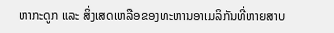ຫາກະດູກ ແລະ ສິ່ງເສດເຫລືອຂອງທະຫານອາເມລິກັນທີ່ຫາຍສາບ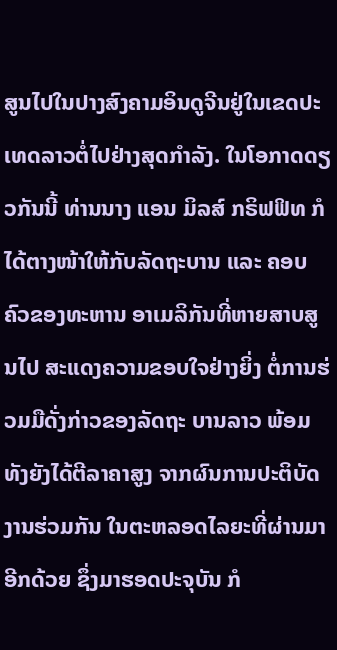ສູນໄປໃນປາງສົງຄາມອິນດູຈີນຢູ່ໃນເຂດປະເທດລາວຕໍ່ໄປຢ່າງສຸດກຳລັງ. ໃນໂອກາດດຽວກັນນີ້ ທ່ານນາງ ແອນ ມິລສ໌ ກຣິຟຟິທ ກໍໄດ້ຕາງໜ້າໃຫ້ກັບລັດຖະບານ ແລະ ຄອບຄົວຂອງທະຫານ ອາເມລິກັນທີ່ຫາຍສາບສູນໄປ ສະແດງຄວາມຂອບໃຈຢ່າງຍິ່ງ ຕໍ່ການຮ່ວມມືດັ່ງກ່າວຂອງລັດຖະ ບານລາວ ພ້ອມທັງຍັງໄດ້ຕີລາຄາສູງ ຈາກຜົນການປະຕິບັດງານຮ່ວມກັນ ໃນຕະຫລອດໄລຍະທີ່ຜ່ານມາອີກດ້ວຍ ຊຶ່ງມາຮອດປະຈຸບັນ ກໍ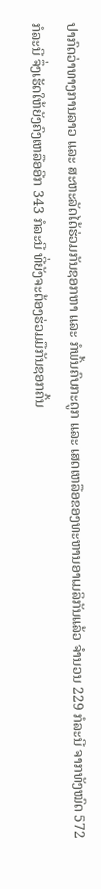ປາກົດວ່າທາງການລາວ ແລະ ສະຫະລັດໄດ້ຮ່ວມກັນຊອກຫາ ແລະ ກໍພົ້ນຄົບກະດູກ ແລະ ເສດເຫລືອຂອງທະຫານອາເມລິກັນແລ້ວ ຈຳນວນ 229 ກໍລະນີ ຈາກທັງໝົດ 572 ກໍລະນີ ຈຶ່ງເຮັດໃຫ້ຍັງຄົງເຫລືອອີກ 343 ກໍລະນີ ທີ່ຍັງຈະຕ້ອງຮ່ວມມືກັນຊອກຄົ້ນ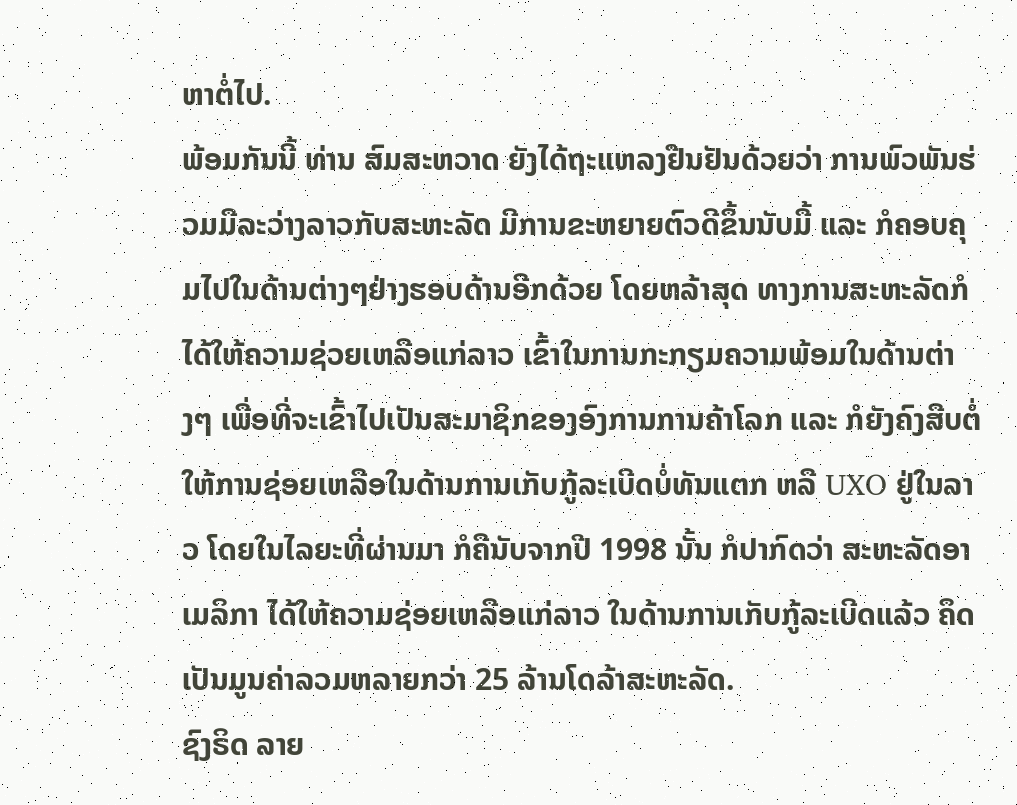ຫາຕໍ່ໄປ.
ພ້ອມກັນນີ້ ທ່ານ ສົມສະຫວາດ ຍັງໄດ້ຖະແຫລງຢືນຢັນດ້ວຍວ່າ ການພົວພັນຮ່ວມມືລະວ່າງລາວກັບສະຫະລັດ ມີການຂະຫຍາຍຕົວດີຂຶ້ນນັບມື້ ແລະ ກໍຄອບຄຸມໄປໃນດ້ານຕ່າງໆຢ່າງຮອບດ້ານອີກດ້ວຍ ໂດຍຫລ້າສຸດ ທາງການສະຫະລັດກໍໄດ້ໃຫ້ຄວາມຊ່ວຍເຫລືອແກ່ລາວ ເຂົ້າໃນການກະກຽມຄວາມພ້ອມໃນດ້ານຕ່າງໆ ເພື່ອທີ່ຈະເຂົ້າໄປເປັນສະມາຊິກຂອງອົງການການຄ້າໂລກ ແລະ ກໍຍັງຄົງສືບຕໍ່ໃຫ້ການຊ່ອຍເຫລືອໃນດ້ານການເກັບກູ້ລະເບີດບໍ່ທັນແຕກ ຫລື UXO ຢູ່ໃນລາວ ໂດຍໃນໄລຍະທີ່ຜ່ານມາ ກໍຄືນັບຈາກປີ 1998 ນັ້ນ ກໍປາກົດວ່າ ສະຫະລັດອາເມລິກາ ໄດ້ໃຫ້ຄວາມຊ່ອຍເຫລືອແກ່ລາວ ໃນດ້ານການເກັບກູ້ລະເບີດແລ້ວ ຄຶດເປັນມູນຄ່າລວມຫລາຍກວ່າ 25 ລ້ານໂດລ້າສະຫະລັດ.
ຊົງຣິດ ລາຍ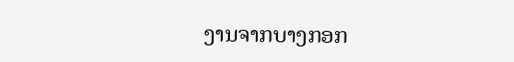ງານຈາກບາງກອກ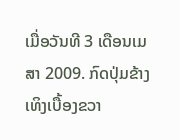ເມື່ອວັນທີ 3 ເດືອນເມສາ 2009. ກົດປຸ່ມຂ້າງເທິງເບື້ອງຂວາ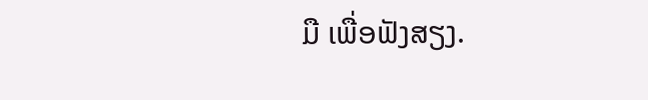ມື ເພື່ອຟັງສຽງ.